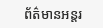ព័ត៌មានអន្តរ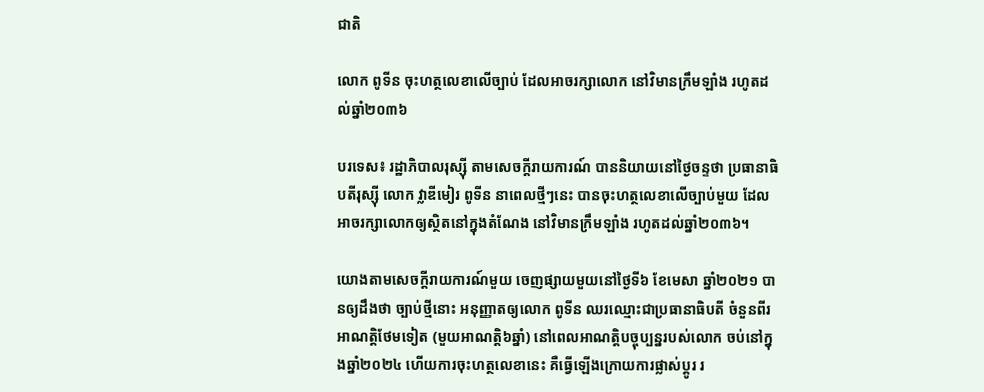ជាតិ

លោក ពូទីន ចុះហត្ថលេខាលើច្បាប់ ដែលអាចរក្សាលោក នៅវិមានក្រឹមឡាំង រហូតដល់ឆ្នាំ២០៣៦

បរទេស៖ រដ្ឋាភិបាលរុស្ស៊ី តាមសេចក្តីរាយការណ៍ បាននិយាយនៅថ្ងៃចន្ទថា ប្រធានាធិបតីរុស្ស៊ី លោក វ្លាឌីមៀរ ពូទីន នាពេលថ្មីៗនេះ បានចុះហត្ថលេខាលើច្បាប់មួយ ដែលអាចរក្សាលោកឲ្យស្ថិតនៅក្នុងតំណែង នៅវិមានក្រឹមឡាំង រហូតដល់ឆ្នាំ២០៣៦។

យោងតាមសេចក្តីរាយការណ៍មួយ ចេញផ្សាយមួយនៅថ្ងៃទី៦ ខែមេសា ឆ្នាំ២០២១ បានឲ្យដឹងថា ច្បាប់ថ្មីនោះ អនុញ្ញាតឲ្យលោក ពូទីន ឈរឈ្មោះជាប្រធានាធិបតី ចំនួនពីរអាណត្តិថែមទៀត (មួយអាណត្តិ៦ឆ្នាំ) នៅពេលអាណត្តិបច្ចុប្បន្នរបស់លោក ចប់នៅក្នុងឆ្នាំ២០២៤ ហើយការចុះហត្ថលេខានេះ គឺធ្វើឡើងក្រោយការផ្លាស់ប្តូរ រ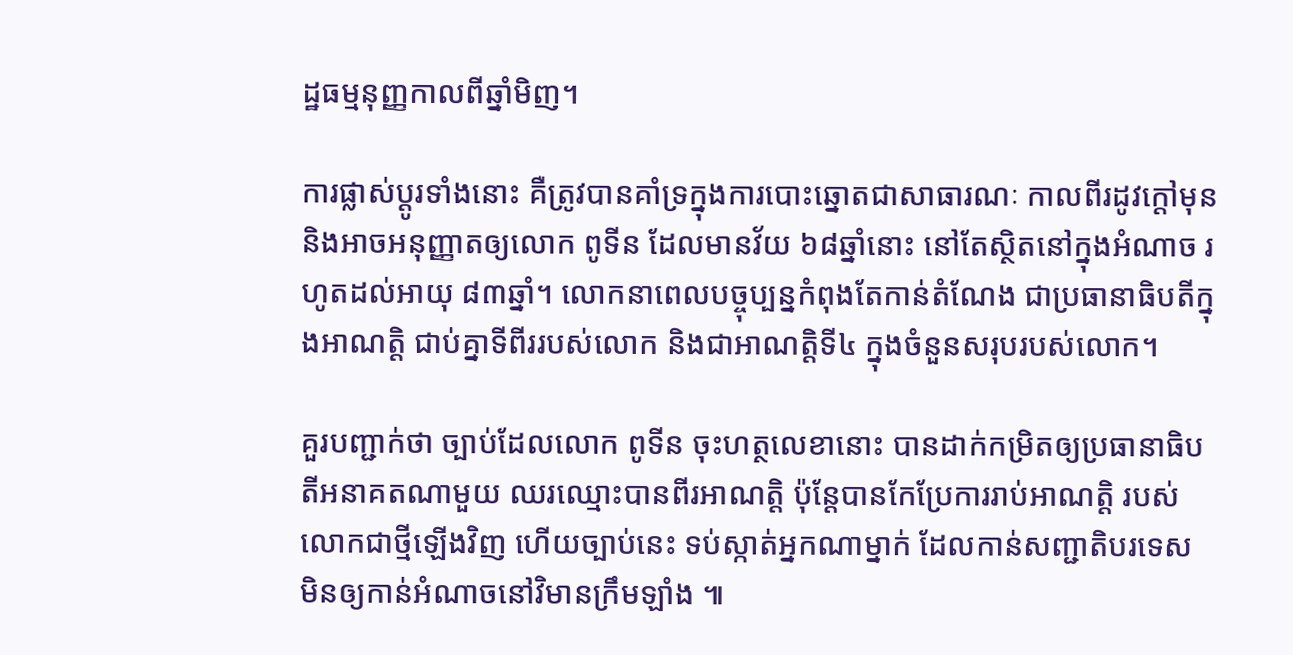ដ្ឋធម្មនុញ្ញកាលពីឆ្នាំមិញ។

ការផ្លាស់ប្តូរទាំងនោះ គឺត្រូវបានគាំទ្រក្នុងការបោះឆ្នោតជាសាធារណៈ កាលពីរដូវក្តៅមុន និងអាចអនុញ្ញាតឲ្យលោក ពូទីន ដែលមានវ័យ ៦៨ឆ្នាំនោះ នៅតែស្ថិតនៅក្នុងអំណាច រហូតដល់អាយុ ៨៣ឆ្នាំ។ លោកនាពេលបច្ចុប្បន្នកំពុងតែកាន់តំណែង ជាប្រធានាធិបតីក្នុងអាណត្តិ ជាប់គ្នាទីពីររបស់លោក និងជាអាណត្តិទី៤ ក្នុងចំនួនសរុបរបស់លោក។

គួរបញ្ជាក់ថា ច្បាប់ដែលលោក ពូទីន ចុះហត្ថលេខានោះ បានដាក់កម្រិតឲ្យប្រធានាធិបតីអនាគតណាមួយ ឈរឈ្មោះបានពីរអាណត្តិ ប៉ុន្តែបានកែប្រែការរាប់អាណត្តិ របស់លោកជាថ្មីឡើងវិញ ហើយច្បាប់នេះ ទប់ស្កាត់អ្នកណាម្នាក់ ដែលកាន់សញ្ជាតិបរទេស មិនឲ្យកាន់អំណាចនៅវិមានក្រឹមឡាំង ៕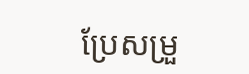ប្រែសម្រួ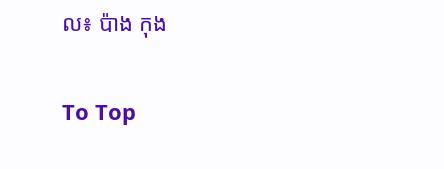ល៖ ប៉ាង កុង

To Top